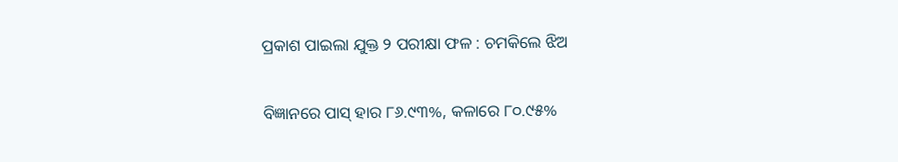ପ୍ରକାଶ ପାଇଲା ଯୁକ୍ତ ୨ ପରୀକ୍ଷା ଫଳ : ଚମକିଲେ ଝିଅ

ବିଜ୍ଞାନରେ ପାସ୍‌ ହାର ୮୬.୯୩%, କଳାରେ ୮୦.୯୫%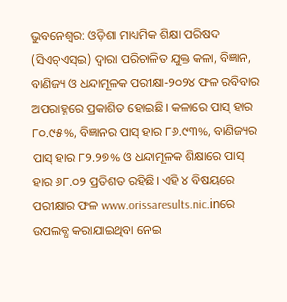ଭୁବନେଶ୍ୱର: ଓଡ଼ିଶା ମାଧ୍ୟମିକ ଶିକ୍ଷା ପରିଷଦ (ସିଏଚ୍‌ଏସ୍‌ଇ) ଦ୍ୱାରା ପରିଚାଳିତ ଯୁକ୍ତ କଳା, ବିଜ୍ଞାନ, ବାଣିଜ୍ୟ ଓ ଧନ୍ଦାମୂଳକ ପରୀକ୍ଷା-୨୦୨୪ ଫଳ ରବିବାର ଅପରାହ୍ନରେ ପ୍ରକାଶିତ ହୋଇଛି। କଳାରେ ପାସ୍‌ ହାର ୮୦.୯୫%, ବିଜ୍ଞାନର ପାସ୍‌ ହାର ୮୬.୯୩%, ବାଣିଜ୍ୟର ପାସ୍‌ ହାର ୮୨.୨୭% ଓ ଧନ୍ଦାମୂଳକ ଶିକ୍ଷାରେ ପାସ୍‌ ହାର ୬୮.୦୨ ପ୍ରତିଶତ ରହିଛି। ଏହି ୪ ବିଷୟରେ ପରୀକ୍ଷାର ଫଳ www.orissaresults.nic.inରେ ଉପଲବ୍ଧ କରାଯାଇଥିବା ନେଇ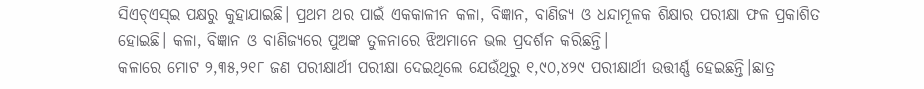ସିଏଚ୍‌ଏସ୍‌ଇ ପକ୍ଷରୁ କୁହାଯାଇଛି। ପ୍ରଥମ ଥର ପାଇଁ ଏକକାଳୀନ କଳା, ବିଜ୍ଞାନ, ବାଣିଜ୍ୟ ଓ ଧନ୍ଦାମୂଳକ ଶିକ୍ଷାର ପରୀକ୍ଷା ଫଳ ପ୍ରକାଶିତ ହୋଇଛି। କଳା, ବିଜ୍ଞାନ ଓ ବାଣିଜ୍ୟରେ ପୁଅଙ୍କ ତୁଳନାରେ ଝିଅମାନେ ଭଲ ପ୍ରଦର୍ଶନ କରିଛନ୍ତି।
କଳାରେ ମୋଟ ୨,୩୫,୨୧୮ ଜଣ ପରୀକ୍ଷାର୍ଥୀ ପରୀକ୍ଷା ଦେଇଥିଲେ ଯେଉଁଥିରୁ ୧,୯୦,୪୨୯ ପରୀକ୍ଷାର୍ଥୀ ଉତ୍ତୀର୍ଣ୍ଣ ହେଇଛନ୍ତି।ଛାତ୍ର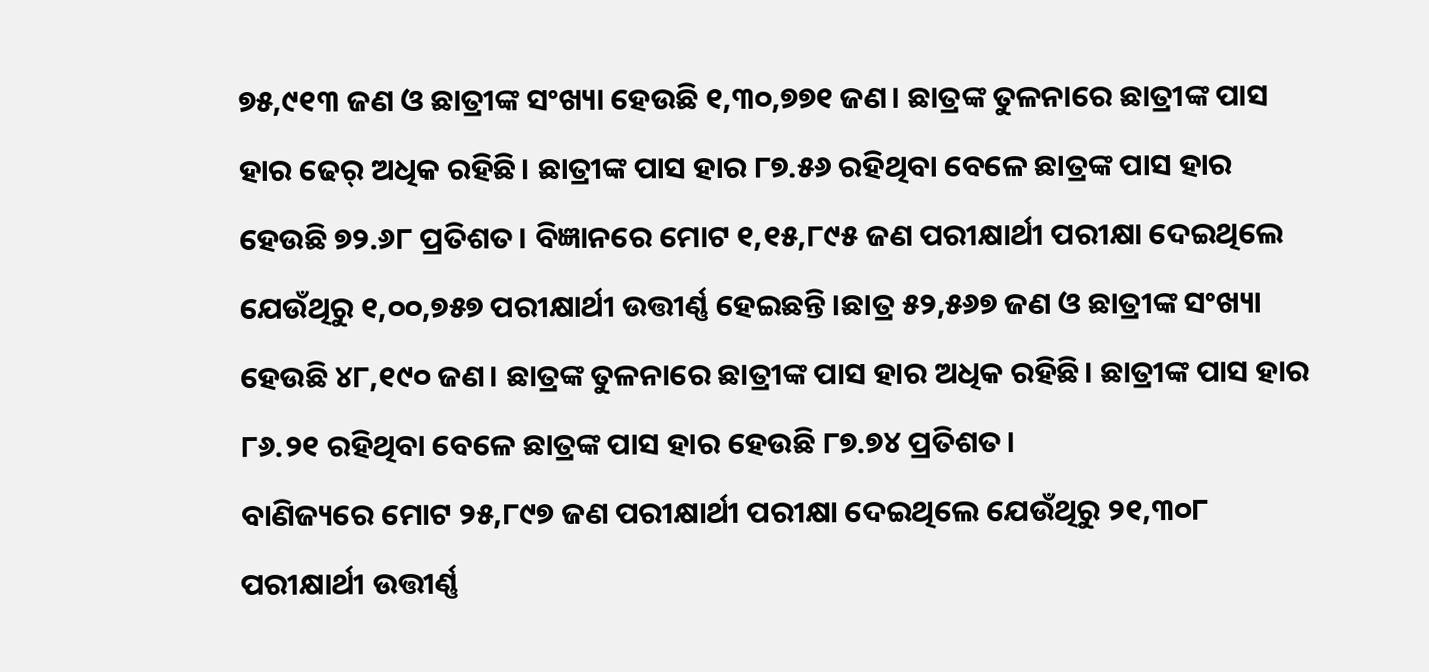୭୫,୯୧୩ ଜଣ ଓ ଛାତ୍ରୀଙ୍କ ସଂଖ୍ୟା ହେଉଛି ୧,୩୦,୭୭୧ ଜଣ। ଛାତ୍ରଙ୍କ ତୁଳନାରେ ଛାତ୍ରୀଙ୍କ ପାସ ହାର ଢେର୍ ଅଧିକ ରହିଛି। ଛାତ୍ରୀଙ୍କ ପାସ ହାର ୮୭.୫୬ ରହିଥିବା ବେଳେ ଛାତ୍ରଙ୍କ ପାସ ହାର ହେଉଛି ୭୨.୬୮ ପ୍ରତିଶତ। ବିଜ୍ଞାନରେ ମୋଟ ୧,୧୫,୮୯୫ ଜଣ ପରୀକ୍ଷାର୍ଥୀ ପରୀକ୍ଷା ଦେଇଥିଲେ ଯେଉଁଥିରୁ ୧,୦୦,୭୫୭ ପରୀକ୍ଷାର୍ଥୀ ଉତ୍ତୀର୍ଣ୍ଣ ହେଇଛନ୍ତି।ଛାତ୍ର ୫୨,୫୬୭ ଜଣ ଓ ଛାତ୍ରୀଙ୍କ ସଂଖ୍ୟା ହେଉଛି ୪୮,୧୯୦ ଜଣ। ଛାତ୍ରଙ୍କ ତୁଳନାରେ ଛାତ୍ରୀଙ୍କ ପାସ ହାର ଅଧିକ ରହିଛି। ଛାତ୍ରୀଙ୍କ ପାସ ହାର ୮୬.୨୧ ରହିଥିବା ବେଳେ ଛାତ୍ରଙ୍କ ପାସ ହାର ହେଉଛି ୮୭.୭୪ ପ୍ରତିଶତ।
ବାଣିଜ୍ୟରେ ମୋଟ ୨୫,୮୯୭ ଜଣ ପରୀକ୍ଷାର୍ଥୀ ପରୀକ୍ଷା ଦେଇଥିଲେ ଯେଉଁଥିରୁ ୨୧,୩୦୮ ପରୀକ୍ଷାର୍ଥୀ ଉତ୍ତୀର୍ଣ୍ଣ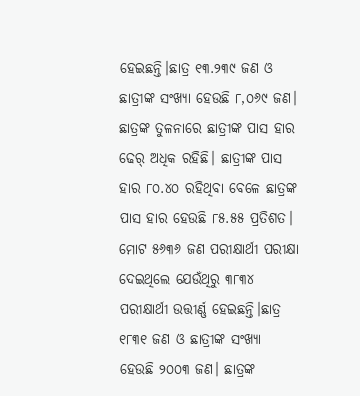ହେଇଛନ୍ତି।ଛାତ୍ର ୧୩.୨୩୯ ଜଣ ଓ ଛାତ୍ରୀଙ୍କ ସଂଖ୍ୟା ହେଉଛି ୮,୦୬୯ ଜଣ। ଛାତ୍ରଙ୍କ ତୁଳନାରେ ଛାତ୍ରୀଙ୍କ ପାସ ହାର ଢେର୍ ଅଧିକ ରହିଛି। ଛାତ୍ରୀଙ୍କ ପାସ ହାର ୮୦.୪୦ ରହିଥିବା ବେଳେ ଛାତ୍ରଙ୍କ ପାସ ହାର ହେଉଛି ୮୫.୫୫ ପ୍ରତିଶତ। ମୋଟ ୫୬୩୬ ଜଣ ପରୀକ୍ଷାର୍ଥୀ ପରୀକ୍ଷା ଦେଇଥିଲେ ଯେଉଁଥିରୁ ୩୮୩୪ ପରୀକ୍ଷାର୍ଥୀ ଉତ୍ତୀର୍ଣ୍ଣ ହେଇଛନ୍ତି।ଛାତ୍ର ୧୮୩୧ ଜଣ ଓ ଛାତ୍ରୀଙ୍କ ସଂଖ୍ୟା ହେଉଛି ୨୦୦୩ ଜଣ। ଛାତ୍ରଙ୍କ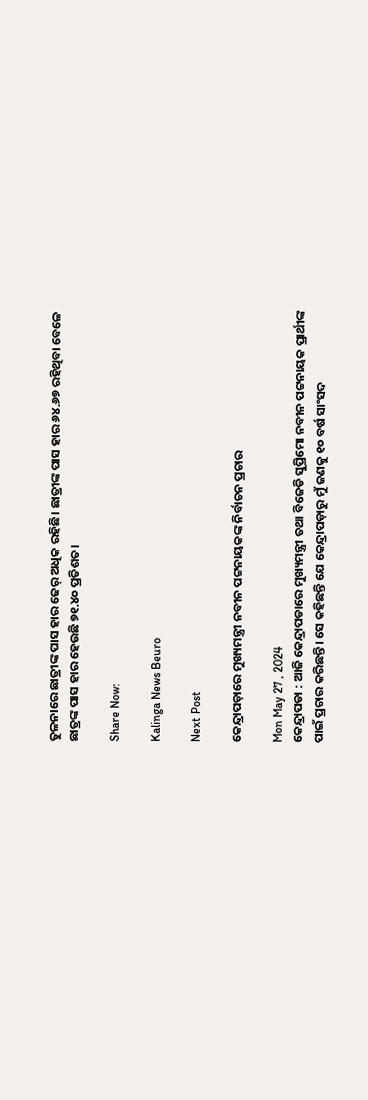ତୁଳନାରେ ଛାତ୍ରୀଙ୍କ ପାସ ହାର ଢେର୍ ଅଧିକ ରହିଛି। ଛାତ୍ରୀଙ୍କ ପାସ ହାର ୬୪.୬୭ ରହିଥିବା ବେଳେ ଛାତ୍ରଙ୍କ ପାସ ହାର ହେଉଛି ୭୧.୪୦ ପ୍ରତିଶତ।

Share Now:

Kalinga News Beuro

Next Post

କେନ୍ଦ୍ରାପଡ଼ାରେ ମୁଖ୍ୟମନ୍ତ୍ରୀ ନବୀନ ପଟ୍ଟନାୟକଙ୍କ ନିର୍ବାଚନ ପ୍ରଚାର

Mon May 27 , 2024
କେନ୍ଦ୍ରାପଡା : ଆଜି କେନ୍ଦ୍ରାପଡାରେ ମୁଖ୍ୟମନ୍ତ୍ରୀ ତଥା ବିଜେଡି ସୁପ୍ରିମୋ ନବୀନ ପଟ୍ଟନାୟକ ପ୍ରାର୍ଥୀଙ୍କ ପାଇଁ ପ୍ରଚାର କରିଛନ୍ତି। ସେ କହିଛନ୍ତି ଯେ କେନ୍ଦ୍ରାପଡ଼ାରୁ ମୁଁ ଜଣକୁ ୧୦ ବର୍ଷ ସାଂସଦ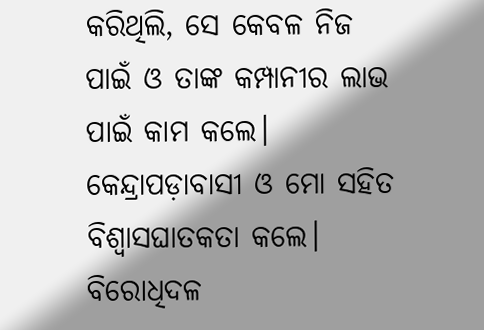କରିଥିଲି, ସେ କେବଳ ନିଜ ପାଇଁ ଓ ତାଙ୍କ କମ୍ପାନୀର ଲାଭ ପାଇଁ କାମ କଲେ। କେନ୍ଦ୍ରାପଡ଼ାବାସୀ ଓ ମୋ ସହିତ ବିଶ୍ୱାସଘାତକତା କଲେ। ବିରୋଧିଦଳ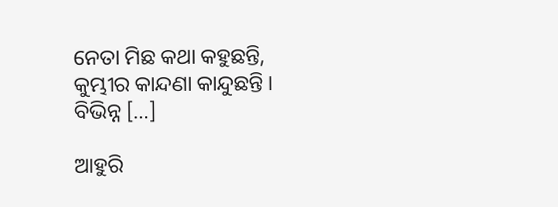ନେତା ମିଛ କଥା କହୁଛନ୍ତି, କୁମ୍ଭୀର କାନ୍ଦଣା କାନ୍ଦୁଛନ୍ତି। ବିଭିନ୍ନ […]

ଆହୁରି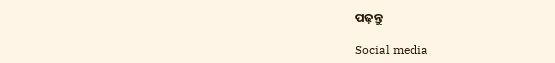ପଢ଼ନ୍ତୁ

Social media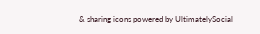& sharing icons powered by UltimatelySocial